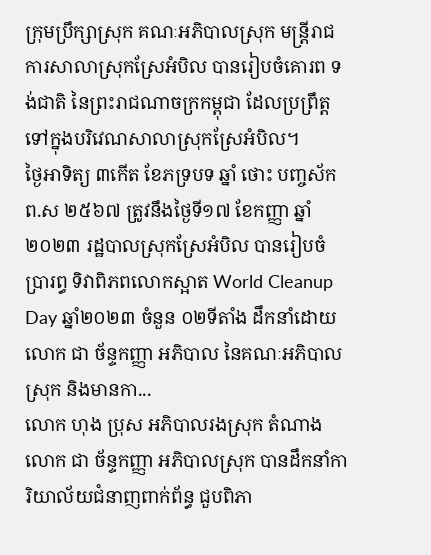ក្រុមប្រឹក្សាស្រុក គណៈអភិបាលស្រុក មន្រ្តីរាជការសាលាស្រុកស្រែអំបិល បានរៀបចំគោរព ទង់ជាតិ នៃព្រះរាជណាចក្រកម្ពុជា ដែលប្រព្រឹត្តទៅក្នុងបរិវេណសាលាស្រុកស្រែអំបិល។
ថ្ងៃអាទិត្យ ៣កើត ខែភទ្របទ ឆ្នាំ ថោះ បញ្ចស័ក ព.ស ២៥៦៧ ត្រូវនឹងថ្ងៃទី១៧ ខែកញ្ញា ឆ្នាំ២០២៣ រដ្ឋបាលស្រុកស្រែអំបិល បានរៀបចំប្រារព្ធ ទិវាពិភពលោកស្អាត World Cleanup Day ឆ្នាំ២០២៣ ចំនួន ០២ទីតាំង ដឹកនាំដោយ លោក ជា ច័ន្ទកញ្ញា អភិបាល នៃគណៈអភិបាលស្រុក និងមានកា...
លោក ហុង ប្រុស អភិបាលរងស្រុក តំណាងលោក ជា ច័ន្ទកញ្ញា អភិបាលស្រុក បានដឹកនាំការិយាល័យជំនាញពាក់ព័ន្ធ ជួបពិភា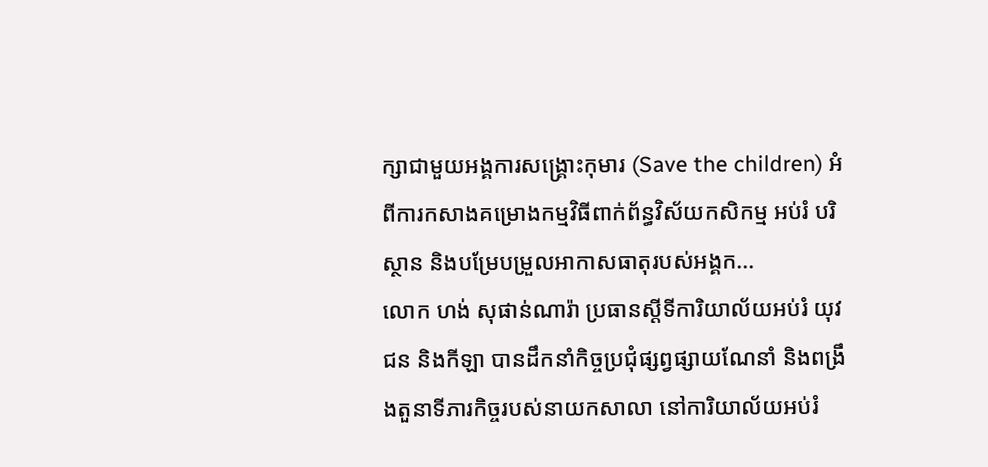ក្សាជាមួយអង្គការសង្គ្រោះកុមារ (Save the children) អំពីការកសាងគម្រោងកម្មវិធីពាក់ព័ន្ធវិស័យកសិកម្ម អប់រំ បរិស្ថាន និងបម្រែបម្រួលអាកាសធាតុរបស់អង្គក...
លោក ហង់ សុផាន់ណារ៉ា ប្រធានស្ដីទីការិយាល័យអប់រំ យុវជន និងកីឡា បានដឹកនាំកិច្ចប្រជុំផ្សព្វផ្សាយណែនាំ និងពង្រឹងតួនាទីភារកិច្ចរបស់នាយកសាលា នៅការិយាល័យអប់រំ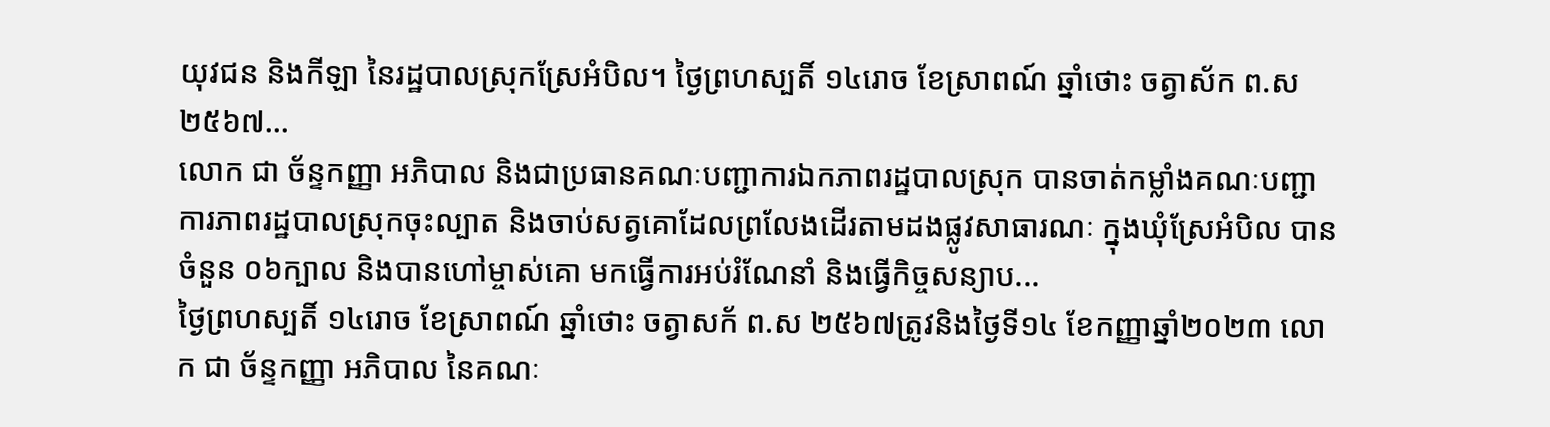យុវជន និងកីឡា នៃរដ្ឋបាលស្រុកស្រែអំបិល។ ថ្ងៃព្រហស្បតិ៍ ១៤រោច ខែស្រាពណ៍ ឆ្នាំថោះ ចត្វាស័ក ព.ស ២៥៦៧...
លោក ជា ច័ន្ទកញ្ញា អភិបាល និងជាប្រធានគណៈបញ្ជាការឯកភាពរដ្ឋបាលស្រុក បានចាត់កម្លាំងគណៈបញ្ជាការភាពរដ្ឋបាលស្រុកចុះល្បាត និងចាប់សត្វគោដែលព្រលែងដើរតាមដងផ្លូវសាធារណៈ ក្នុងឃុំស្រែអំបិល បានចំនួន ០៦ក្បាល និងបានហៅម្ចាស់គោ មកធ្វើការអប់រំណែនាំ និងធ្វើកិច្ចសន្យាប...
ថ្ងៃព្រហស្បតិ៍ ១៤រោច ខែស្រាពណ៍ ឆ្នាំថោះ ចត្វាសក័ ព.ស ២៥៦៧ត្រូវនិងថ្ងៃទី១៤ ខែកញ្ញាឆ្នាំ២០២៣ លោក ជា ច័ន្ទកញ្ញា អភិបាល នៃគណៈ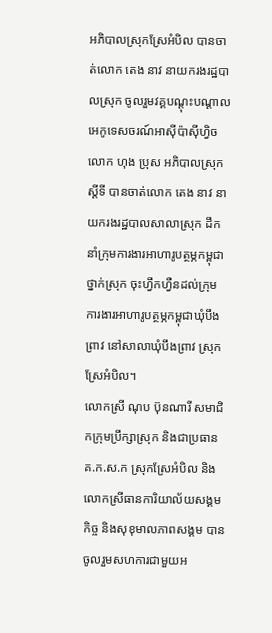អភិបាលស្រុកស្រែអំបិល បានចាត់លោក តេង នាវ នាយករងរដ្ឋបាលស្រុក ចូលរួមវគ្គបណ្ដុះបណ្ដាលអេកូទេសចរណ៍អាស៊ីប៉ាស៊ីហ្វិច
លោក ហុង ប្រុស អភិបាលស្រុកស្ដីទី បានចាត់លោក តេង នាវ នាយករងរដ្ឋបាលសាលាស្រុក ដឹកនាំក្រុមការងារអាហារូបត្ថម្ភកម្ពុជាថ្នាក់ស្រុក ចុះហ្វឹកហ្វឺនដល់ក្រុមការងារអាហារូបត្ថម្ភកម្ពុជាឃុំបឹងព្រាវ នៅសាលាឃុំបឹងព្រាវ ស្រុកស្រែអំបិល។
លោកស្រី ណុប ប៊ុនណារី សមាជិកក្រុមប្រឹក្សាស្រុក និងជាប្រធាន គ.ក.ស.ក ស្រុកស្រែអំបិល និងលោកស្រីធានការិយាល័យសង្គមកិច្ច និងសុខុមាលភាពសង្គម បានចូលរួមសហការជាមួយអ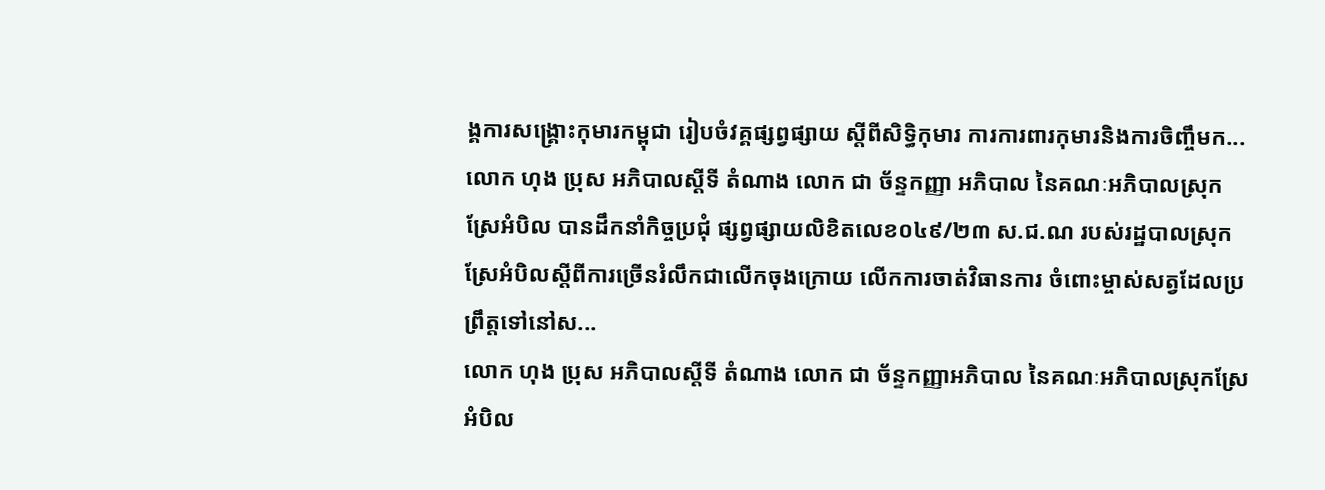ង្គការសង្គ្រោះកុមារកម្ពុជា រៀបចំវគ្គផ្សព្វផ្សាយ ស្តីពីសិទ្ធិកុមារ ការការពារកុមារនិងការចិញ្ចឹមក...
លោក ហុង ប្រុស អភិបាលស្ដីទី តំណាង លោក ជា ច័ន្ទកញ្ញា អភិបាល នៃគណៈអភិបាលស្រុកស្រែអំបិល បានដឹកនាំកិច្ចប្រជុំ ផ្សព្វផ្សាយលិខិតលេខ០៤៩/២៣ ស.ជ.ណ របស់រដ្ឋបាលស្រុកស្រែអំបិលស្ដីពីការច្រើនរំលឹកជាលើកចុងក្រោយ លើកការចាត់វិធានការ ចំពោះម្ចាស់សត្វដែលប្រព្រឹត្តទៅនៅស...
លោក ហុង ប្រុស អភិបាលស្តីទី តំណាង លោក ជា ច័ន្ទកញ្ញាអភិបាល នៃគណៈអភិបាលស្រុកស្រែអំបិល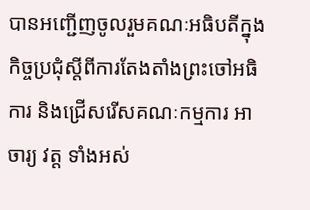បានអញ្ជើញចូលរួមគណៈអធិបតីក្នុងកិច្ចប្រជុំស្តីពីការតែងតាំងព្រះចៅអធិការ និងជ្រើសរើសគណៈកម្មការ អាចារ្យ វត្ត ទាំងអស់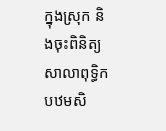ក្នុងស្រុក និងចុះពិនិត្យសាលាពុទ្ធិកបឋមសិ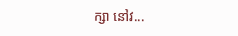ក្សា នៅវ...